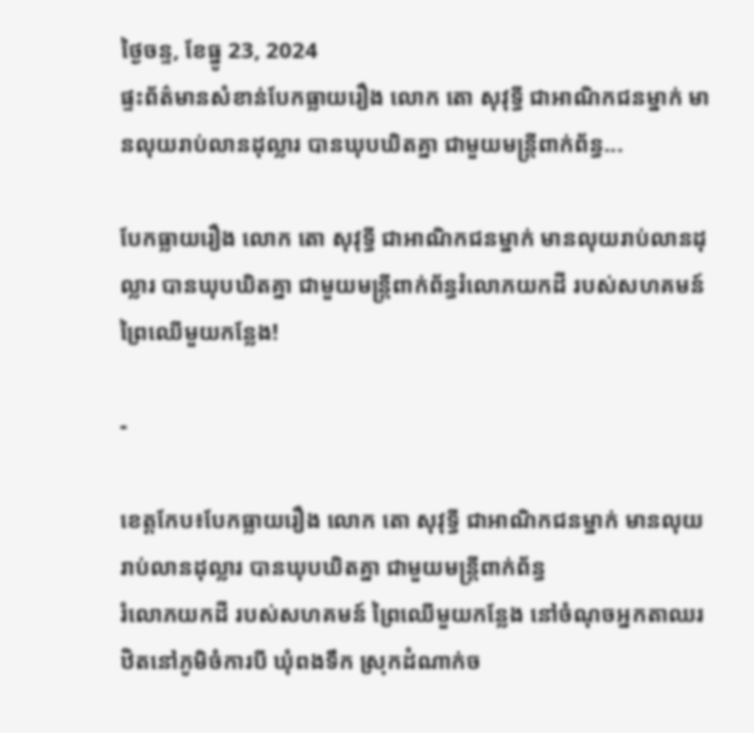ថ្ងៃចន្ទ, ខែធ្នូ 23, 2024
ផ្ទះព័ត៌មានសំខាន់បែកធ្លាយរឿង លោក តោ សុវុទ្ធី ជាអាណិកជនម្នាក់ មានលុយរាប់លានដុល្លារ បានឃុបឃិតគ្នា ជាមួយមន្ត្រីពាក់ព័ន្ធ...

បែកធ្លាយរឿង លោក តោ សុវុទ្ធី ជាអាណិកជនម្នាក់ មានលុយរាប់លានដុល្លារ បានឃុបឃិតគ្នា ជាមួយមន្ត្រីពាក់ព័ន្ធរំលោភយកដី របស់សហគមន៍ ព្រៃឈើមួយកន្លែង!

-

ខេត្ដកែប៖បែកធ្លាយរឿង លោក តោ សុវុទ្ធី ជាអាណិកជនម្នាក់ មានលុយរាប់លានដុល្លារ បានឃុបឃិតគ្នា ជាមួយមន្ត្រីពាក់ព័ន្ធ
រំលោភយកដី របស់សហគមន៍ ព្រៃឈើមួយកន្លែង នៅចំណុចអ្នកតាឈរ ឋិតនៅភូមិចំការបី ឃុំពងទឹក ស្រុកដំណាក់ច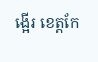ង្អើរ ខេត្តកែ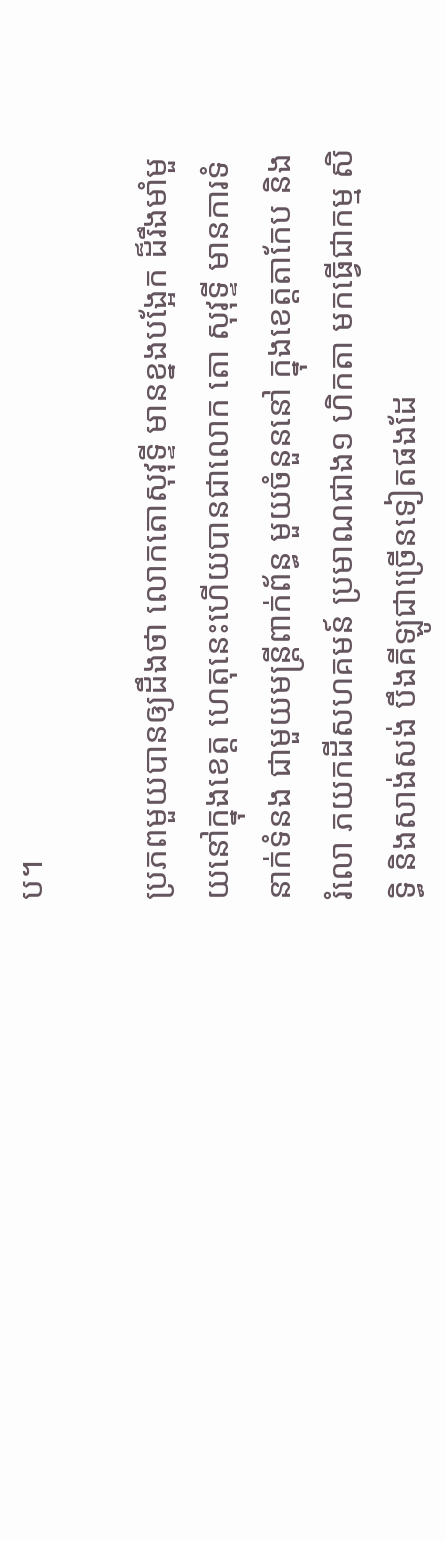ប។

ប្រភពមួយបានឲ្យដឹងថា លោកតោសុវុទ្ទី មានខ្នងបង្អែក ដ៏រឹងមាំមួយនៅក្នុងខេត្ត ហេតុនេះហើយបានជាលោក តោ សុវុទ្ទី មានការទំនាក់ទំនង ជាមួយមន្ត្រីពាក់ព័ន្ធ មួយចំនួននៅ ក្នុងខេត្តតាកែប និង រំលោ ភយកដីសហគមន៍ ប្រមាណជាង១ ហិកតា មកធ្វើជាកម្ម សិទ្ធិ និងសាង់សង់ បឹងគីឡូជាច្រើនទៀតផងដែ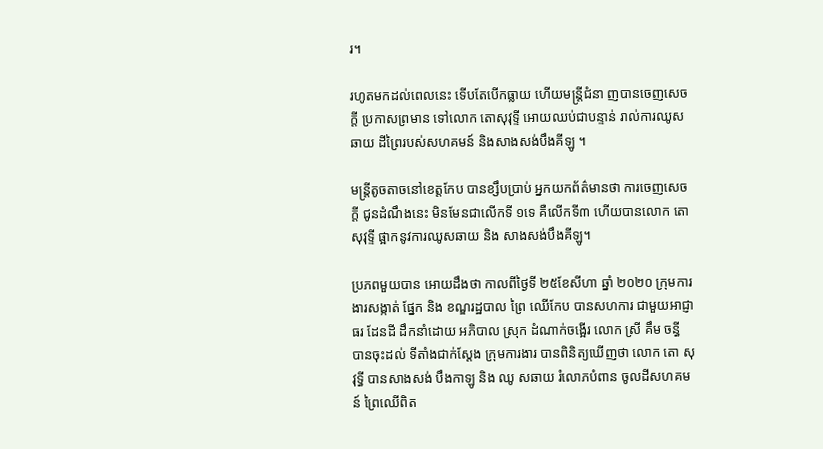រ។

រហូតមកដល់ពេលនេះ ទើបតែបើកធ្លាយ ហើយមន្ត្រីជំនា ញបានចេញសេចក្តី ប្រកាសព្រមាន ទៅលោក តោសុវុទ្ទី អោយឈប់ជាបន្ទាន់ រាល់ការឈូសឆាយ ដីព្រៃរបស់សហគមន៍ និងសាងសង់បឹងគីឡូ ។

មន្ត្រីតូចតាចនៅខេត្តកែប បានខ្សឹបប្រាប់ អ្នកយកព័ត៌មានថា ការចេញសេចក្តី ជូនដំណឹងនេះ មិនមែនជាលើកទី ១ទេ គឺលើកទី៣ ហើយបានលោក តោ សុវុទ្ទី ផ្អាកនូវការឈូសឆាយ និង សាងសង់បឹងគីឡូ។

ប្រភពមួយបាន អោយដឹងថា កាលពីថ្ងៃទី ២៥ខែសីហា ឆ្នាំ ២០២០ ក្រុមការងារសង្កាត់ ផ្នែក និង ខណ្ឌរដ្ឋបាល ព្រៃ ឈើកែប បានសហការ ជាមួយអាជ្ញាធរ ដែនដី ដឹកនាំដោយ អភិបាល ស្រុក ដំណាក់ចង្អើរ លោក ស្រី គឹម ចន្ធី បានចុះដល់ ទីតាំងជាក់ស្តែង ក្រុមការងារ បានពិនិត្យឃើញថា លោក តោ សុវុទ្ធី បានសាងសង់ បឹងកាឡូ និង ឈូ សឆាយ រំលោភបំពាន ចូលដីសហគមន៍ ព្រៃឈើពិត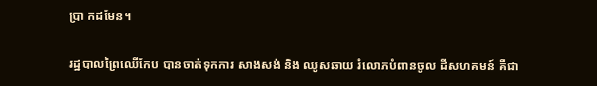ប្រា កដមែន។

រដ្ឋបាលព្រៃឈើកែប បានចាត់ទុកការ សាងសង់ និង ឈូសឆាយ រំលោភបំពានចូល ដីសហគមន៍ គឺជា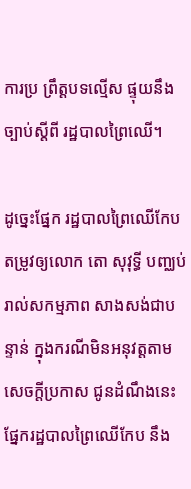ការប្រ ព្រឹត្តបទល្មើស ផ្ទុយនឹងច្បាប់ស្តីពី រដ្ឋបាលព្រៃឈើ។

ដូច្នេះផ្នែក រដ្ឋបាលព្រៃឈើកែបតម្រូវឲ្យលោក តោ សុវុទ្ធី បញ្ឈប់ រាល់សកម្មភាព សាងសង់ជាបន្ទាន់ ក្នុងករណីមិនអនុវត្តតាម សេចក្តីប្រកាស ជូនដំណឹងនេះ ផ្នែករដ្ឋបាលព្រៃឈើកែប នឹង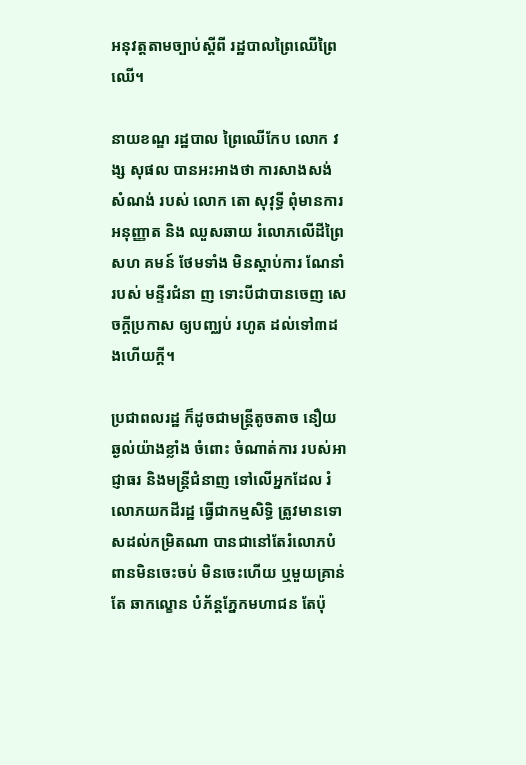អនុវត្តតាមច្បាប់ស្តីពី រដ្ឋបាលព្រៃឈើព្រៃឈើ។

នាយខណ្ឌ រដ្ឋបាល ព្រៃឈើកែប លោក វង្ស សុផល បានអះអាងថា ការសាងសង់ សំណង់ របស់ លោក តោ សុវុទ្ធី ពុំមានការអនុញ្ញាត និង ឈួសឆាយ រំលោភលើដីព្រៃសហ គមន៍ ថែមទាំង មិនស្តាប់ការ ណែនាំ របស់ មន្ទីរជំនា ញ ទោះបីជាបានចេញ សេចក្តីប្រកាស ឲ្យបញ្ឈប់ រហូត ដល់ទៅ៣ដងហើយក្តី។

ប្រជាពលរដ្ឋ ក៏ដូចជាមន្ត្រីតូចតាច នឿយឆ្ងល់យ៉ាងខ្លាំង ចំពោះ ចំណាត់ការ របស់អាជ្ញាធរ និងមន្ត្រីជំនាញ ទៅលើអ្នកដែល រំលោភយកដីរដ្ឋ ធ្វើជាកម្មសិទ្ធិ ត្រូវមានទោសដល់កម្រិតណា បានជានៅតែរំលោភបំពានមិនចេះចប់ មិនចេះហើយ ឬមួយគ្រាន់តែ ឆាកល្ខោន បំភ័ន្តភ្នែកមហាជន តែប៉ុ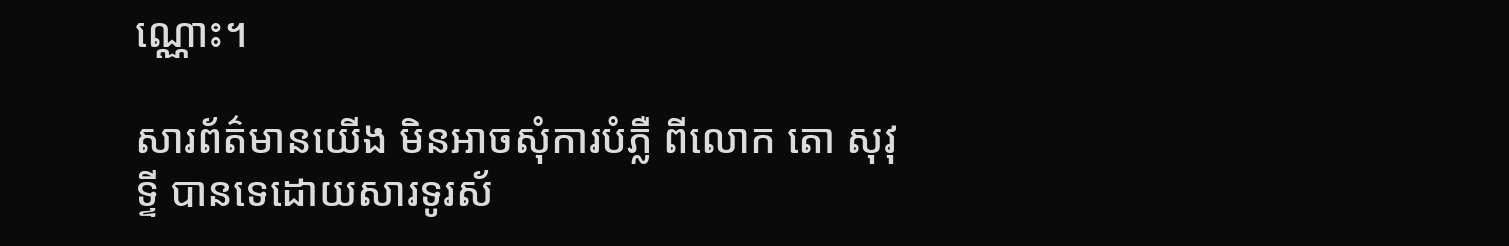ណ្ណោះ។

សារព័ត៌មានយើង មិនអាចសុំការបំភ្លឺ ពីលោក តោ សុវុទ្ទី បានទេដោយសារទូរស័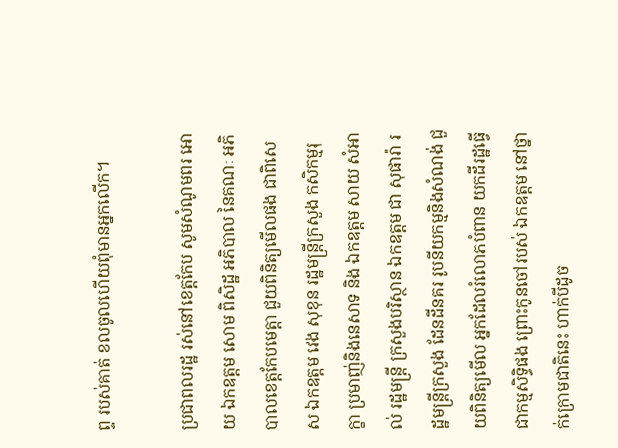ព្ទ របស់គាត់ ខលចូលហើយពុំមានអ្នកលើក។

ប្រជាពលរដ្ឋ រស់នៅខេត្តកែប សូមសំណូមពរ អោយ ឯកឧត្តម សោម ពិសិដ្ឋ អភិបាល នៃគណៈ អភិបាលខេត្តកែបមេត្តា ជួយពិនិត្យមើលផង ជាពិសេស ឯកឧត្តម វេង សុខុន រដ្ឋមន្ត្រីក្រសួង កសិកម្មរុក្ខា ប្រមាញ់និងនេសាទ និង ឯកឧត្តម សាយ សំអាល់ រដ្ឋមន្ត្រី ក្រសួងបរិស្ថាន ឯកឧត្តម ជា សុផារ៉ា រដ្ឋមន្ត្រីក្រសួង ដែនដីនគរ រូបនីយកម្មនិងសំណង់ ជួយពិនិត្យមើល អ្នកដែលរំលោភបំពាន យកដីរដ្ឋធ្វើជាកម្មសិទ្ធិផង ព្រោះកូនចៅរបស់ ឯកឧត្តម នៅថ្នាក់ក្រោមជាតិនេះ ហាក់បីដូច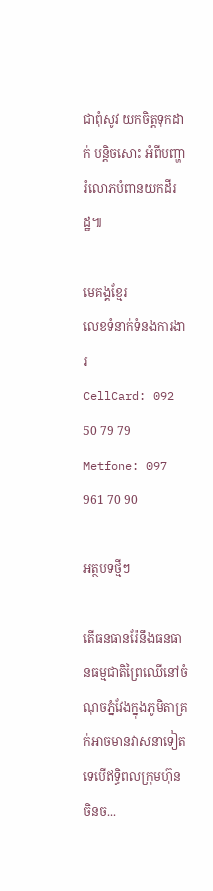ជាពុំសូវ យកចិត្តទុកដាក់ បន្តិចសោះ អំពីបញ្ហារំលោភបំពានយកដីរដ្ឋ៕

មេគង្គខ្មែរ
លេខទំនាក់ទំនងការងារ
CellCard: 092 50 79 79
Metfone: 097 961 70 90

អត្ថបទថ្មីៗ

តើធនធានរ៉ែនឹងធនធានធម្មជាតិព្រៃឈើនៅចំណុចភ្នំវែងក្នុងភូមិតាគ្រក់អាចមានវាសនាទៀតទេបើឥទ្ធិពលក្រុមហ៊ុនចិនច...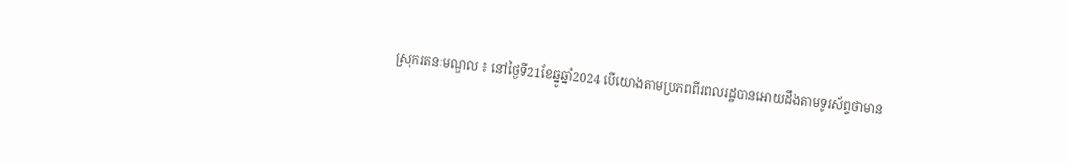ស្រុករតនៈមណ្ឌល ៖ នៅថ្ងៃទី21ខែឆ្នូឆ្នាំ2024 បើយោងតាមប្រភពពីរពលរដ្ឋបានអោយដឹងតាមទូរស័ព្ទថាមាន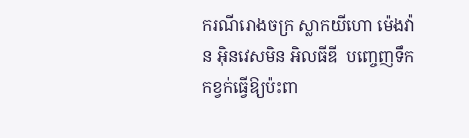ករណីរោងចក្រ ស្លាកយីហោ ម៉េងវ៉ាន អុិនវេសមិន អិលធីឌី  បញ្ចេញទឹកកខ្វក់ធ្វេីឱ្យប៉ះពា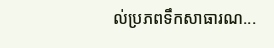ល់ប្រភពទឹកសាធារណ...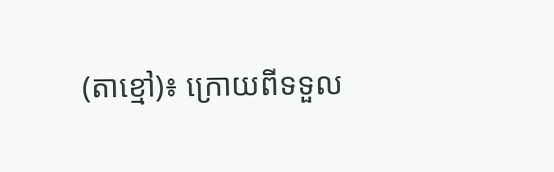(តាខ្មៅ)៖ ក្រោយពីទទួល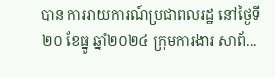បាន ការរាយការណ៍ប្រជាពលរដ្ឋ នៅថ្ងៃទី ២០ ខែធ្នូ ឆ្នាំ២០២៤ ក្រុមការងារ សាព័...